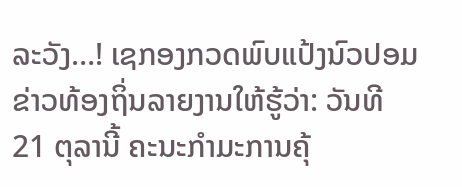ລະວັງ…! ເຊກອງກວດພົບແປ້ງນົວປອມ
ຂ່າວທ້ອງຖິ່ນລາຍງານໃຫ້ຮູ້ວ່າ: ວັນທີ 21 ຕຸລານີ້ ຄະນະກໍາມະການຄຸ້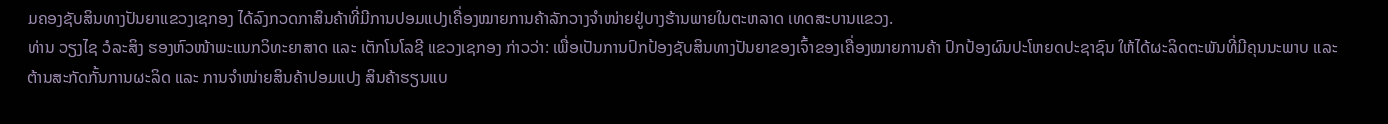ມຄອງຊັບສິນທາງປັນຍາແຂວງເຊກອງ ໄດ້ລົງກວດກາສິນຄ້າທີ່ມີການປອມແປງເຄື່ອງໝາຍການຄ້າລັກວາງຈຳໜ່າຍຢູ່ບາງຮ້ານພາຍໃນຕະຫລາດ ເທດສະບານແຂວງ.
ທ່ານ ວຽງໄຊ ວໍລະສິງ ຮອງຫົວໜ້າພະແນກວິທະຍາສາດ ແລະ ເຕັກໂນໂລຊີ ແຂວງເຊກອງ ກ່າວວ່າ: ເພື່ອເປັນການປົກປ້ອງຊັບສິນທາງປັນຍາຂອງເຈົ້າຂອງເຄື່ອງໝາຍການຄ້າ ປົກປ້ອງຜົນປະໂຫຍດປະຊາຊົນ ໃຫ້ໄດ້ຜະລິດຕະພັນທີ່ມີຄຸນນະພາບ ແລະ ຕ້ານສະກັດກັ້ນການຜະລິດ ແລະ ການຈຳໜ່າຍສິນຄ້າປອມແປງ ສິນຄ້າຮຽນແບ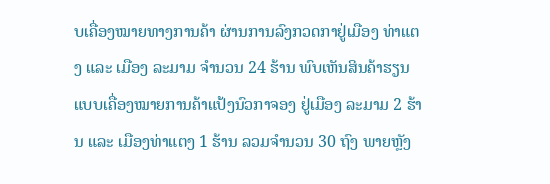ບເຄື່ອງໝາຍທາງການຄ້າ ຜ່ານການລົງກວດກາຢູ່ເມືອງ ທ່າແຕງ ແລະ ເມືອງ ລະມາມ ຈຳນວນ 24 ຮ້ານ ພົບເຫັນສິນຄ້າຮຽນແບບເຄື່ອງໝາຍການຄ້າແປ້ງນົວກາຈອງ ຢູ່ເມືອງ ລະມາມ 2 ຮ້ານ ແລະ ເມືອງທ່າແຕງ 1 ຮ້ານ ລວມຈຳນວນ 30 ຖົງ ພາຍຫຼັງ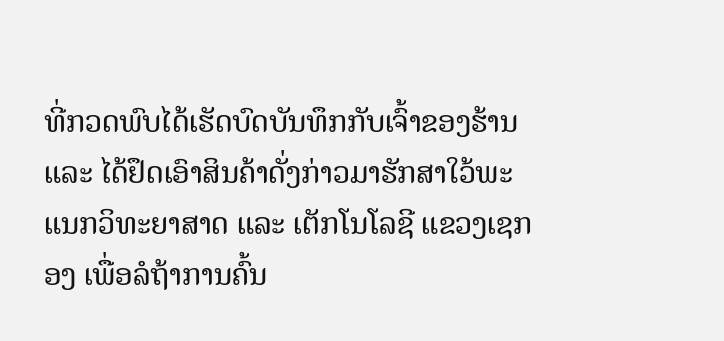ທີ່ກວດພົບໄດ້ເຮັດບົດບັນທຶກກັບເຈົ້າຂອງຮ້ານ ແລະ ໄດ້ຢຶດເອົາສິນຄ້າດັ່ງກ່າວມາຮັກສາໃວ້ພະແນກວິທະຍາສາດ ແລະ ເຕັກໂນໂລຊີ ແຂວງເຊກອງ ເພື່ອລໍຖ້າການຄົ້ນ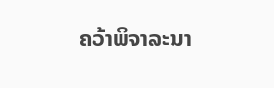ຄວ້າພິຈາລະນາ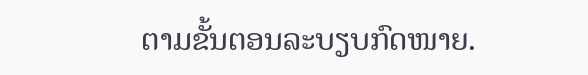ຕາມຂັ້ນຕອນລະບຽບກົດໜາຍ.